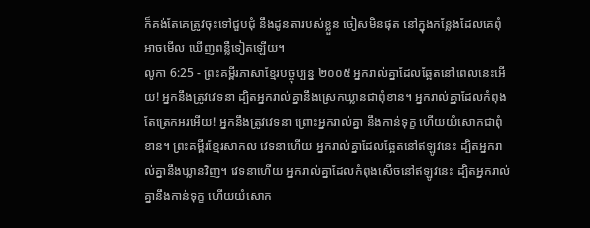ក៏គង់តែគេត្រូវចុះទៅជួបជុំ នឹងដូនតារបស់ខ្លួន ចៀសមិនផុត នៅក្នុងកន្លែងដែលគេពុំអាចមើល ឃើញពន្លឺទៀតឡើយ។
លូកា 6:25 - ព្រះគម្ពីរភាសាខ្មែរបច្ចុប្បន្ន ២០០៥ អ្នករាល់គ្នាដែលឆ្អែតនៅពេលនេះអើយ! អ្នកនឹងត្រូវវេទនា ដ្បិតអ្នករាល់គ្នានឹងស្រេកឃ្លានជាពុំខាន។ អ្នករាល់គ្នាដែលកំពុងតែត្រេកអរអើយ! អ្នកនឹងត្រូវវេទនា ព្រោះអ្នករាល់គ្នា នឹងកាន់ទុក្ខ ហើយយំសោកជាពុំខាន។ ព្រះគម្ពីរខ្មែរសាកល វេទនាហើយ អ្នករាល់គ្នាដែលឆ្អែតនៅឥឡូវនេះ ដ្បិតអ្នករាល់គ្នានឹងឃ្លានវិញ។ វេទនាហើយ អ្នករាល់គ្នាដែលកំពុងសើចនៅឥឡូវនេះ ដ្បិតអ្នករាល់គ្នានឹងកាន់ទុក្ខ ហើយយំសោក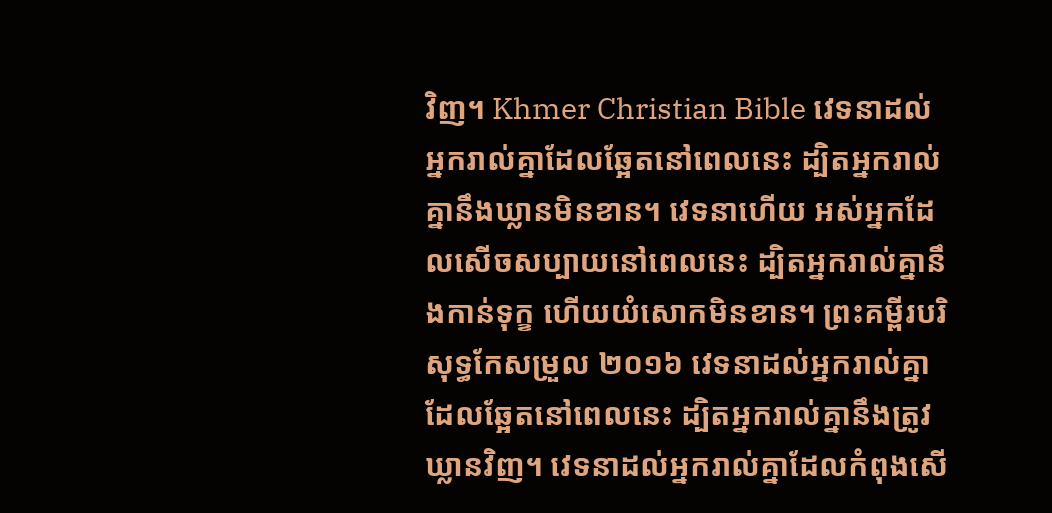វិញ។ Khmer Christian Bible វេទនាដល់អ្នករាល់គ្នាដែលឆ្អែតនៅពេលនេះ ដ្បិតអ្នករាល់គ្នានឹងឃ្លានមិនខាន។ វេទនាហើយ អស់អ្នកដែលសើចសប្បាយនៅពេលនេះ ដ្បិតអ្នករាល់គ្នានឹងកាន់ទុក្ខ ហើយយំសោកមិនខាន។ ព្រះគម្ពីរបរិសុទ្ធកែសម្រួល ២០១៦ វេទនាដល់អ្នករាល់គ្នាដែលឆ្អែតនៅពេលនេះ ដ្បិតអ្នករាល់គ្នានឹងត្រូវឃ្លានវិញ។ វេទនាដល់អ្នករាល់គ្នាដែលកំពុងសើ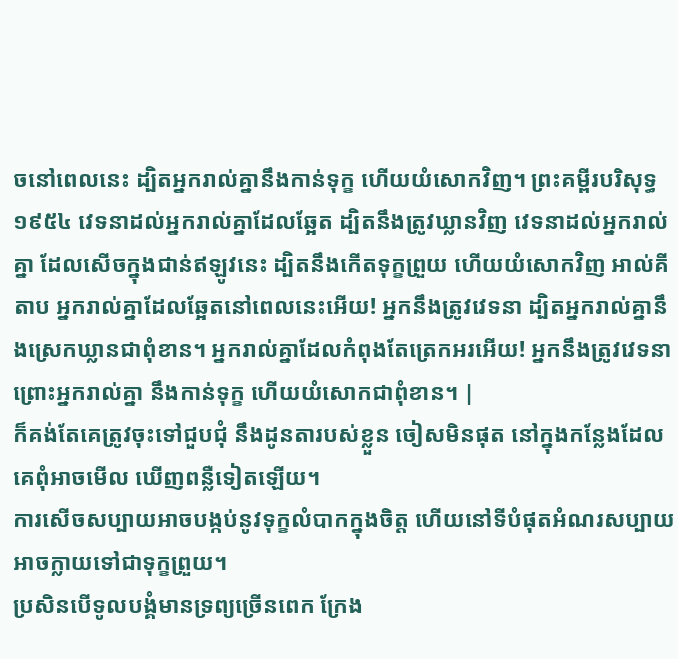ចនៅពេលនេះ ដ្បិតអ្នករាល់គ្នានឹងកាន់ទុក្ខ ហើយយំសោកវិញ។ ព្រះគម្ពីរបរិសុទ្ធ ១៩៥៤ វេទនាដល់អ្នករាល់គ្នាដែលឆ្អែត ដ្បិតនឹងត្រូវឃ្លានវិញ វេទនាដល់អ្នករាល់គ្នា ដែលសើចក្នុងជាន់ឥឡូវនេះ ដ្បិតនឹងកើតទុក្ខព្រួយ ហើយយំសោកវិញ អាល់គីតាប អ្នករាល់គ្នាដែលឆ្អែតនៅពេលនេះអើយ! អ្នកនឹងត្រូវវេទនា ដ្បិតអ្នករាល់គ្នានឹងស្រេកឃ្លានជាពុំខាន។ អ្នករាល់គ្នាដែលកំពុងតែត្រេកអរអើយ! អ្នកនឹងត្រូវវេទនា ព្រោះអ្នករាល់គ្នា នឹងកាន់ទុក្ខ ហើយយំសោកជាពុំខាន។ |
ក៏គង់តែគេត្រូវចុះទៅជួបជុំ នឹងដូនតារបស់ខ្លួន ចៀសមិនផុត នៅក្នុងកន្លែងដែលគេពុំអាចមើល ឃើញពន្លឺទៀតឡើយ។
ការសើចសប្បាយអាចបង្កប់នូវទុក្ខលំបាកក្នុងចិត្ត ហើយនៅទីបំផុតអំណរសប្បាយ អាចក្លាយទៅជាទុក្ខព្រួយ។
ប្រសិនបើទូលបង្គំមានទ្រព្យច្រើនពេក ក្រែង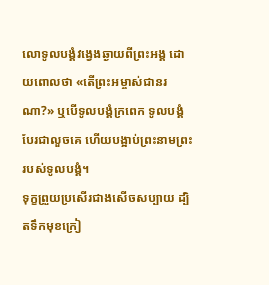លោទូលបង្គំវង្វេងឆ្ងាយពីព្រះអង្គ ដោយពោលថា «តើព្រះអម្ចាស់ជានរណា?» ឬបើទូលបង្គំក្រពេក ទូលបង្គំបែរជាលួចគេ ហើយបង្អាប់ព្រះនាមព្រះរបស់ទូលបង្គំ។
ទុក្ខព្រួយប្រសើរជាងសើចសប្បាយ ដ្បិតទឹកមុខក្រៀ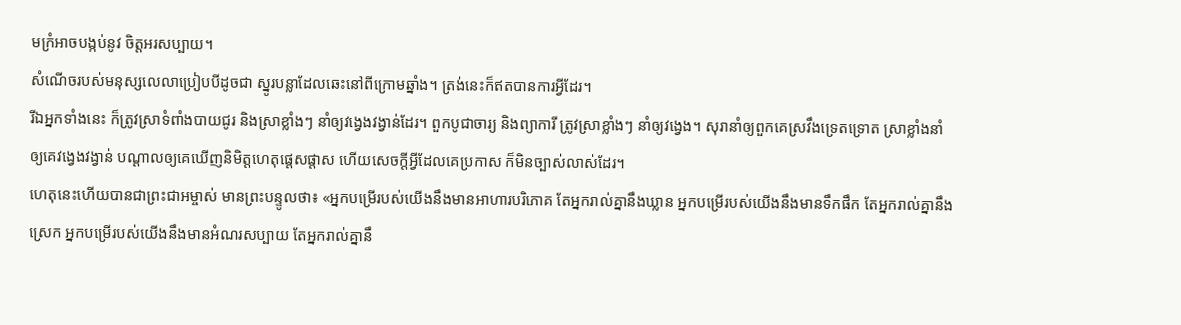មក្រំអាចបង្កប់នូវ ចិត្តអរសប្បាយ។
សំណើចរបស់មនុស្សលេលាប្រៀបបីដូចជា ស្នូរបន្លាដែលឆេះនៅពីក្រោមឆ្នាំង។ ត្រង់នេះក៏ឥតបានការអ្វីដែរ។
រីឯអ្នកទាំងនេះ ក៏ត្រូវស្រាទំពាំងបាយជូរ និងស្រាខ្លាំងៗ នាំឲ្យវង្វេងវង្វាន់ដែរ។ ពួកបូជាចារ្យ និងព្យាការី ត្រូវស្រាខ្លាំងៗ នាំឲ្យវង្វេង។ សុរានាំឲ្យពួកគេស្រវឹងទ្រេតទ្រោត ស្រាខ្លាំងនាំឲ្យគេវង្វេងវង្វាន់ បណ្ដាលឲ្យគេឃើញនិមិត្តហេតុផ្តេសផ្តាស ហើយសេចក្ដីអ្វីដែលគេប្រកាស ក៏មិនច្បាស់លាស់ដែរ។
ហេតុនេះហើយបានជាព្រះជាអម្ចាស់ មានព្រះបន្ទូលថា៖ «អ្នកបម្រើរបស់យើងនឹងមានអាហារបរិភោគ តែអ្នករាល់គ្នានឹងឃ្លាន អ្នកបម្រើរបស់យើងនឹងមានទឹកផឹក តែអ្នករាល់គ្នានឹងស្រេក អ្នកបម្រើរបស់យើងនឹងមានអំណរសប្បាយ តែអ្នករាល់គ្នានឹ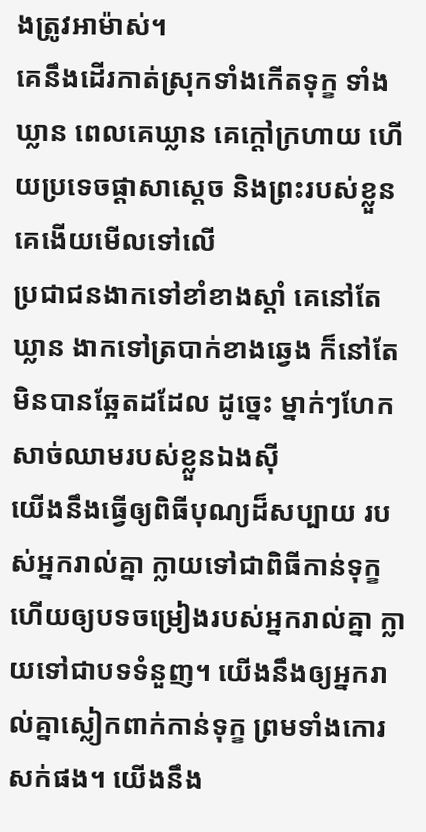ងត្រូវអាម៉ាស់។
គេនឹងដើរកាត់ស្រុកទាំងកើតទុក្ខ ទាំងឃ្លាន ពេលគេឃ្លាន គេក្ដៅក្រហាយ ហើយប្រទេចផ្ដាសាស្ដេច និងព្រះរបស់ខ្លួន គេងើយមើលទៅលើ
ប្រជាជនងាកទៅខាំខាងស្ដាំ គេនៅតែឃ្លាន ងាកទៅត្របាក់ខាងឆ្វេង ក៏នៅតែមិនបានឆ្អែតដដែល ដូច្នេះ ម្នាក់ៗហែកសាច់ឈាមរបស់ខ្លួនឯងស៊ី
យើងនឹងធ្វើឲ្យពិធីបុណ្យដ៏សប្បាយ របស់អ្នករាល់គ្នា ក្លាយទៅជាពិធីកាន់ទុក្ខ ហើយឲ្យបទចម្រៀងរបស់អ្នករាល់គ្នា ក្លាយទៅជាបទទំនួញ។ យើងនឹងឲ្យអ្នករាល់គ្នាស្លៀកពាក់កាន់ទុក្ខ ព្រមទាំងកោរសក់ផង។ យើងនឹង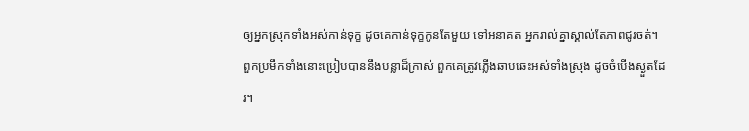ឲ្យអ្នកស្រុកទាំងអស់កាន់ទុក្ខ ដូចគេកាន់ទុក្ខកូនតែមួយ ទៅអនាគត អ្នករាល់គ្នាស្គាល់តែភាពជូរចត់។
ពួកប្រមឹកទាំងនោះប្រៀបបាននឹងបន្លាដ៏ក្រាស់ ពួកគេត្រូវភ្លើងឆាបឆេះអស់ទាំងស្រុង ដូចចំបើងស្ងួតដែរ។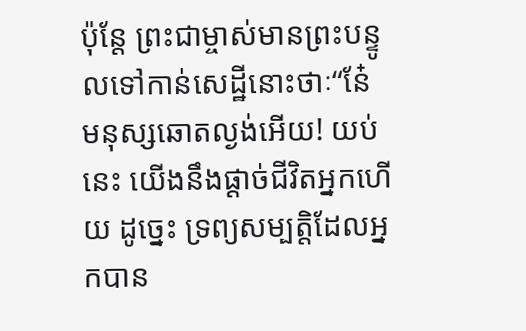ប៉ុន្តែ ព្រះជាម្ចាស់មានព្រះបន្ទូលទៅកាន់សេដ្ឋីនោះថាៈ“នែ៎ មនុស្សឆោតល្ងង់អើយ! យប់នេះ យើងនឹងផ្ដាច់ជីវិតអ្នកហើយ ដូច្នេះ ទ្រព្យសម្បត្តិដែលអ្នកបាន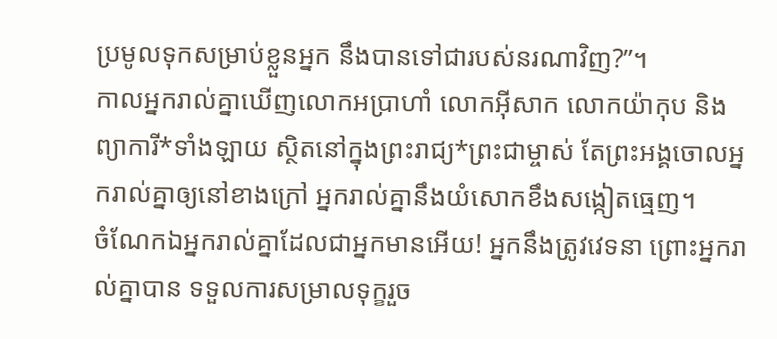ប្រមូលទុកសម្រាប់ខ្លួនអ្នក នឹងបានទៅជារបស់នរណាវិញ?”។
កាលអ្នករាល់គ្នាឃើញលោកអប្រាហាំ លោកអ៊ីសាក លោកយ៉ាកុប និងព្យាការី*ទាំងឡាយ ស្ថិតនៅក្នុងព្រះរាជ្យ*ព្រះជាម្ចាស់ តែព្រះអង្គចោលអ្នករាល់គ្នាឲ្យនៅខាងក្រៅ អ្នករាល់គ្នានឹងយំសោកខឹងសង្កៀតធ្មេញ។
ចំណែកឯអ្នករាល់គ្នាដែលជាអ្នកមានអើយ! អ្នកនឹងត្រូវវេទនា ព្រោះអ្នករាល់គ្នាបាន ទទួលការសម្រាលទុក្ខរួច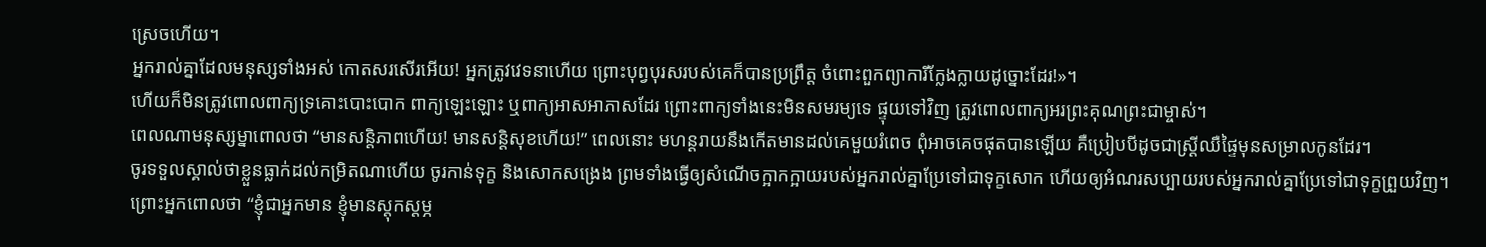ស្រេចហើយ។
អ្នករាល់គ្នាដែលមនុស្សទាំងអស់ កោតសរសើរអើយ! អ្នកត្រូវវេទនាហើយ ព្រោះបុព្វបុរសរបស់គេក៏បានប្រព្រឹត្ត ចំពោះពួកព្យាការីក្លែងក្លាយដូច្នោះដែរ!»។
ហើយក៏មិនត្រូវពោលពាក្យទ្រគោះបោះបោក ពាក្យឡេះឡោះ ឬពាក្យអាសអាភាសដែរ ព្រោះពាក្យទាំងនេះមិនសមរម្យទេ ផ្ទុយទៅវិញ ត្រូវពោលពាក្យអរព្រះគុណព្រះជាម្ចាស់។
ពេលណាមនុស្សម្នាពោលថា “មានសន្តិភាពហើយ! មានសន្តិសុខហើយ!” ពេលនោះ មហន្តរាយនឹងកើតមានដល់គេមួយរំពេច ពុំអាចគេចផុតបានឡើយ គឺប្រៀបបីដូចជាស្ត្រីឈឺផ្ទៃមុនសម្រាលកូនដែរ។
ចូរទទួលស្គាល់ថាខ្លួនធ្លាក់ដល់កម្រិតណាហើយ ចូរកាន់ទុក្ខ និងសោកសង្រេង ព្រមទាំងធ្វើឲ្យសំណើចក្អាកក្អាយរបស់អ្នករាល់គ្នាប្រែទៅជាទុក្ខសោក ហើយឲ្យអំណរសប្បាយរបស់អ្នករាល់គ្នាប្រែទៅជាទុក្ខព្រួយវិញ។
ព្រោះអ្នកពោលថា “ខ្ញុំជាអ្នកមាន ខ្ញុំមានស្ដុកស្ដម្ភ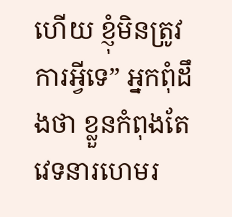ហើយ ខ្ញុំមិនត្រូវការអ្វីទេ” អ្នកពុំដឹងថា ខ្លួនកំពុងតែវេទនារហេមរ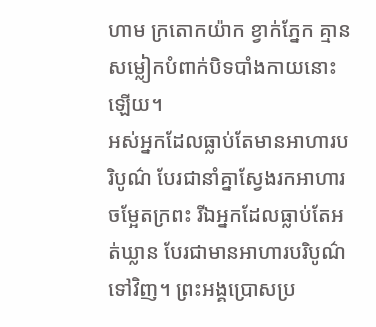ហាម ក្រតោកយ៉ាក ខ្វាក់ភ្នែក គ្មានសម្លៀកបំពាក់បិទបាំងកាយនោះឡើយ។
អស់អ្នកដែលធ្លាប់តែមានអាហារបរិបូណ៌ បែរជានាំគ្នាស្វែងរកអាហារចម្អែតក្រពះ រីឯអ្នកដែលធ្លាប់តែអត់ឃ្លាន បែរជាមានអាហារបរិបូណ៌ទៅវិញ។ ព្រះអង្គប្រោសប្រ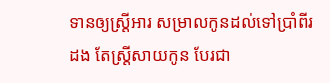ទានឲ្យស្ត្រីអារ សម្រាលកូនដល់ទៅប្រាំពីរដង តែស្ត្រីសាយកូន បែរជា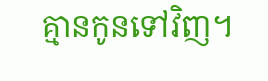គ្មានកូនទៅវិញ។